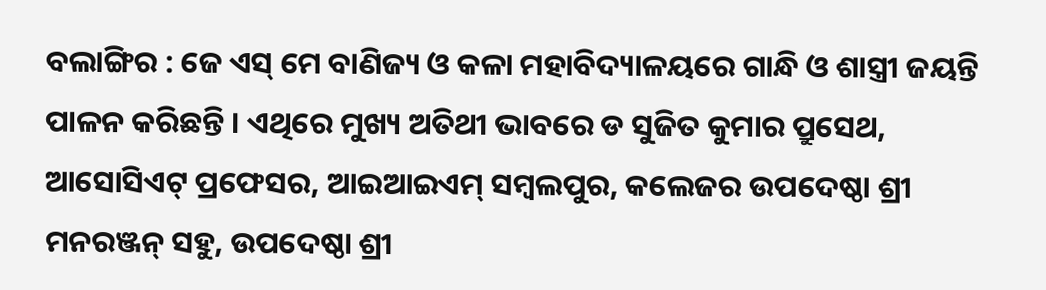ବଲାଙ୍ଗିର : ଜେ ଏସ୍ ମେ ବାଣିଜ୍ୟ ଓ କଳା ମହାବିଦ୍ୟାଳୟରେ ଗାନ୍ଧି ଓ ଶାସ୍ତ୍ରୀ ଜୟନ୍ତି ପାଳନ କରିଛନ୍ତି । ଏଥିରେ ମୁଖ୍ୟ ଅତିଥୀ ଭାବରେ ଡ ସୁଜିତ କୁମାର ପ୍ରୁସେଥ, ଆସୋସିଏଟ୍ ପ୍ରଫେସର, ଆଇଆଇଏମ୍ ସମ୍ବଲପୁର, କଲେଜର ଉପଦେଷ୍ଠା ଶ୍ରୀ ମନରଞ୍ଜନ୍ ସହୁ, ଉପଦେଷ୍ଠା ଶ୍ରୀ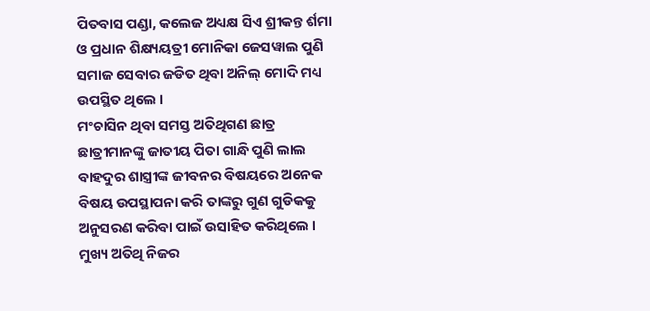ପିତବାସ ପଣ୍ଡା, କଲେଜ ଅଧ୍ୟକ୍ଷ ସିଏ ଶ୍ରୀକନ୍ତ ର୍ଶମା ଓ ପ୍ରଧାନ ଶିକ୍ଷ୍ୟୟତ୍ରୀ ମୋନିକା ଜେସୱାଲ ପୁଣି ସମାଜ ସେବାର ଜଡିତ ଥିବା ଅନିଲ୍ ମୋଦି ମଧ୍ୟ ଉପସ୍ଥିତ ଥିଲେ ।
ମଂଚାସିନ ଥିବା ସମସ୍ତ ଅତିଥିଗଣ ଛାତ୍ର ଛାତ୍ରୀମାନଙ୍କୁ ଜାତୀୟ ପିତା ଗାନ୍ଧି ପୁଣି ଲାଲ ବାହଦୁର ଶାସ୍ତ୍ରୀଙ୍କ ଜୀବନର ବିଷୟରେ ଅନେକ ବିଷୟ ଉପସ୍ଥାପନା କରି ତାଙ୍କରୁ ଗୁଣ ଗୁଡିକକୁ ଅନୁସରଣ କରିବା ପାଇଁ ଉସାହିତ କରିଥିଲେ । ମୁଖ୍ୟ ଅତିଥି ନିଜର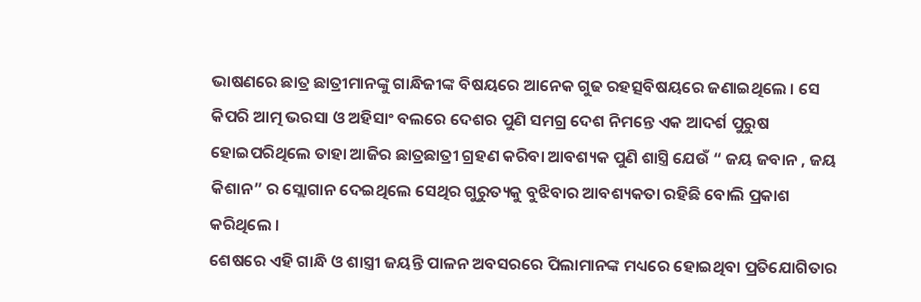ଭାଷଣରେ ଛାତ୍ର ଛାତ୍ରୀମାନଙ୍କୁ ଗାନ୍ଧିଜୀଙ୍କ ବିଷୟରେ ଆନେକ ଗୁଢ ରହତ୍ସବିଷୟରେ ଜଣାଇଥିଲେ । ସେ କିପରି ଆତ୍ମ ଭରସା ଓ ଅହିସାଂ ବଲରେ ଦେଶର ପୁଣି ସମଗ୍ର ଦେଶ ନିମନ୍ତେ ଏକ ଆଦର୍ଶ ପୁରୁଷ ହୋଇପରିଥିଲେ ତାହା ଆଜିର ଛାତ୍ରଛାତ୍ରୀ ଗ୍ରହଣ କରିବା ଆବଶ୍ୟକ ପୁଣି ଶାସ୍ତ୍ରି ଯେଉଁ “ ଜୟ ଜବାନ , ଜୟ କିଶାନ” ର ସ୍ଲୋଗାନ ଦେଇଥିଲେ ସେଥିର ଗୁରୁତ୍ୟକୁ ବୁଝିବାର ଆବଶ୍ୟକତା ରହିଛି ବୋଲି ପ୍ରକାଶ କରିଥିଲେ ।
ଶେଷରେ ଏହି ଗାନ୍ଧି ଓ ଶାସ୍ତ୍ରୀ ଜୟନ୍ତି ପାଳନ ଅବସରରେ ପିଲାମାନଙ୍କ ମଧ୍ୟରେ ହୋଇଥିବା ପ୍ରତିଯୋଗିତାର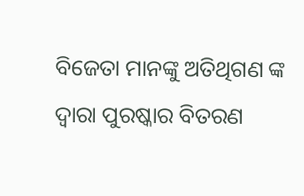ବିଜେତା ମାନଙ୍କୁ ଅତିଥିଗଣ ଙ୍କ ଦ୍ୱାରା ପୁରଷ୍କାର ବିତରଣ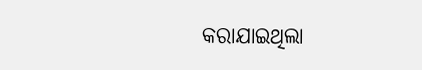କରାଯାଇଥିଲା